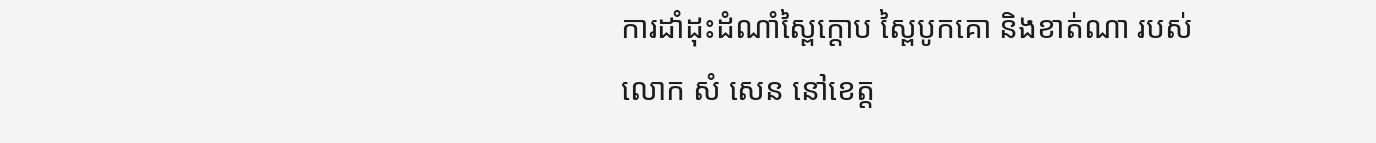ការដាំដុះដំណាំស្ពៃក្តោប ស្ពៃបូកគោ និងខាត់ណា របស់លោក សំ សេន នៅខេត្ត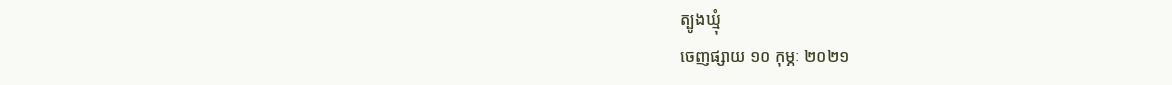ត្បូងឃ្មុំ
ចេញផ្សាយ ១០ កុម្ភៈ ២០២១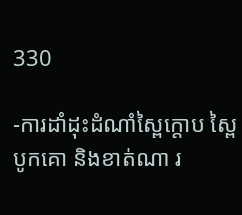330

-ការដាំដុះដំណាំស្ពៃក្តោប ស្ពៃបូកគោ និងខាត់ណា រ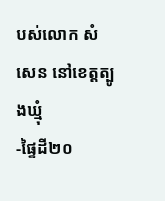បស់លោក សំ សេន នៅខេត្តត្បូងឃ្មុំ
-ផ្ទៃដី២០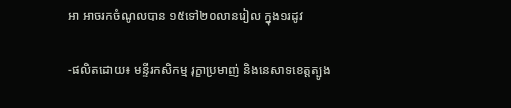អា អាចរកចំណូលបាន ១៥ទៅ២០លានរៀល ក្នុង១រដូវ

-ផលិតដោយ៖ មន្ទីរកសិកម្ម រុក្ខាប្រមាញ់ និងនេសាទខេត្តត្បូង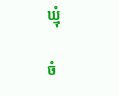ឃ្មុំ

ចំ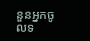នួនអ្នកចូលទ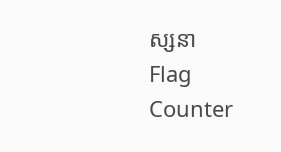ស្សនា
Flag Counter